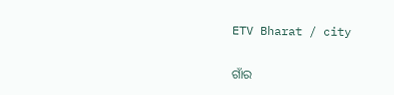ETV Bharat / city

ଗାଁର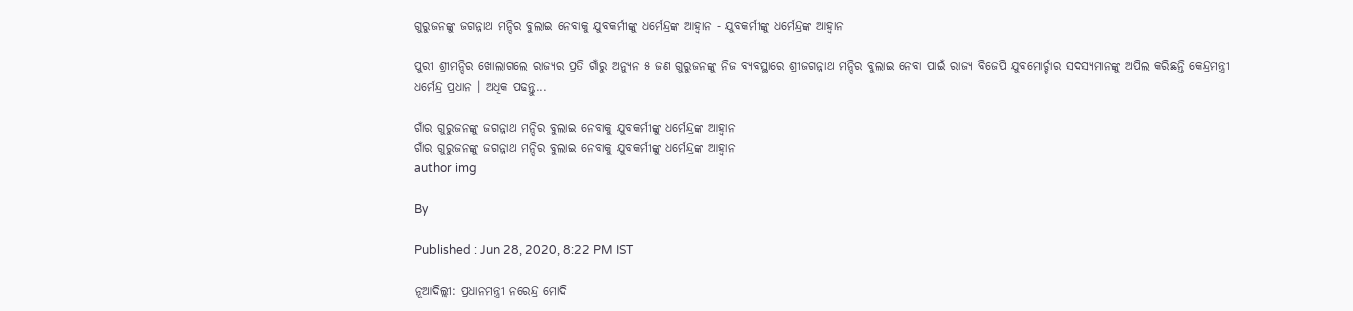ଗୁରୁଜନଙ୍କୁ ଜଗନ୍ନାଥ ମନ୍ଦିର ବୁଲାଇ ନେବାକୁ ଯୁବକର୍ମୀଙ୍କୁ ଧର୍ମେନ୍ଦ୍ରଙ୍କ ଆହ୍ବାନ - ଯୁବକର୍ମୀଙ୍କୁ ଧର୍ମେନ୍ଦ୍ରଙ୍କ ଆହ୍ବାନ

ପୁରୀ ଶ୍ରୀମନ୍ଦିର ଖୋଲାଗଲେ ରାଜ୍ୟର ପ୍ରତି ଗାଁରୁ ଅନ୍ୟୁନ ୫ ଜଣ ଗୁରୁଜନଙ୍କୁ ନିଜ ବ୍ୟବସ୍ଥାରେ ଶ୍ରୀଜଗନ୍ନାଥ ମନ୍ଦିର ବୁଲାଇ ନେବା ପାଇଁ ରାଜ୍ୟ ବିଜେପି ଯୁବମୋର୍ଚ୍ଚାର ସଦସ୍ୟମାନଙ୍କୁ ଅପିଲ କରିଛନ୍ତି କେନ୍ଦ୍ରମନ୍ତ୍ରୀ ଧର୍ମେନ୍ଦ୍ର ପ୍ରଧାନ । ଅଧିକ ପଢନ୍ତୁ...

ଗାଁର ଗୁରୁଜନଙ୍କୁ ଜଗନ୍ନାଥ ମନ୍ଦିର ବୁଲାଇ ନେବାକୁ ଯୁବକର୍ମୀଙ୍କୁ ଧର୍ମେନ୍ଦ୍ରଙ୍କ ଆହ୍ବାନ
ଗାଁର ଗୁରୁଜନଙ୍କୁ ଜଗନ୍ନାଥ ମନ୍ଦିର ବୁଲାଇ ନେବାକୁ ଯୁବକର୍ମୀଙ୍କୁ ଧର୍ମେନ୍ଦ୍ରଙ୍କ ଆହ୍ବାନ
author img

By

Published : Jun 28, 2020, 8:22 PM IST

ନୂଆଦିଲ୍ଲୀ: ପ୍ରଧାନମନ୍ତ୍ରୀ ନରେନ୍ଦ୍ର ମୋଦି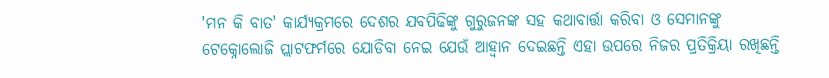'ମନ କି ବାତ' କାର୍ଯ୍ୟକ୍ରମରେ ଦେଶର ଯବପିଢିଙ୍କୁ ଗୁରୁଜନଙ୍କ ସହ କଥାବାର୍ତ୍ତା କରିବା ଓ ସେମାନଙ୍କୁ ଟେକ୍ନୋଲୋଜି ପ୍ଲାଟଫର୍ମରେ ଯୋଡିବା ନେଇ ଯେଉଁ ଆହ୍ବାନ ଦେଇଛନ୍ତି ଏହା ଉପରେ ନିଜର ପ୍ରତିକ୍ରିୟା ରଖିଛନ୍ତି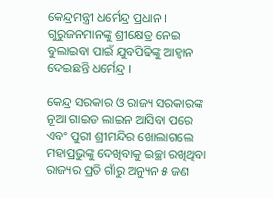କେନ୍ଦ୍ରମନ୍ତ୍ରୀ ଧର୍ମେନ୍ଦ୍ର ପ୍ରଧାନ । ଗୁରୁଜନମାନଙ୍କୁ ଶ୍ରୀକ୍ଷେତ୍ର ନେଇ ବୁଲାଇବା ପାଇଁ ଯୁବପିଢିଙ୍କୁ ଆହ୍ବାନ ଦେଇଛନ୍ତି ଧର୍ମେନ୍ଦ୍ର ।

କେନ୍ଦ୍ର ସରକାର ଓ ରାଜ୍ୟ ସରକାରଙ୍କ ନୂଆ ଗାଇଡ ଲାଇନ ଆସିବା ପରେ ଏବଂ ପୁରୀ ଶ୍ରୀମନ୍ଦିର ଖୋଲାଗଲେ ମହାପ୍ରଭୁଙ୍କୁ ଦେଖିବାକୁ ଇଚ୍ଛା ରଖିଥିବା ରାଜ୍ୟର ପ୍ରତି ଗାଁରୁ ଅନ୍ୟୁନ ୫ ଜଣ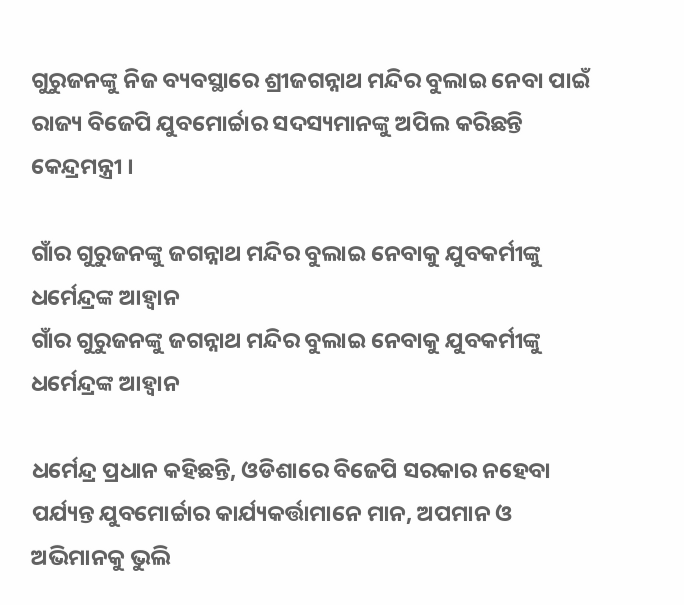ଗୁରୁଜନଙ୍କୁ ନିଜ ବ୍ୟବସ୍ଥାରେ ଶ୍ରୀଜଗନ୍ନାଥ ମନ୍ଦିର ବୁଲାଇ ନେବା ପାଇଁ ରାଜ୍ୟ ବିଜେପି ଯୁବମୋର୍ଚ୍ଚାର ସଦସ୍ୟମାନଙ୍କୁ ଅପିଲ କରିଛନ୍ତି କେନ୍ଦ୍ରମନ୍ତ୍ରୀ ।

ଗାଁର ଗୁରୁଜନଙ୍କୁ ଜଗନ୍ନାଥ ମନ୍ଦିର ବୁଲାଇ ନେବାକୁ ଯୁବକର୍ମୀଙ୍କୁ ଧର୍ମେନ୍ଦ୍ରଙ୍କ ଆହ୍ବାନ
ଗାଁର ଗୁରୁଜନଙ୍କୁ ଜଗନ୍ନାଥ ମନ୍ଦିର ବୁଲାଇ ନେବାକୁ ଯୁବକର୍ମୀଙ୍କୁ ଧର୍ମେନ୍ଦ୍ରଙ୍କ ଆହ୍ବାନ

ଧର୍ମେନ୍ଦ୍ର ପ୍ରଧାନ କହିଛନ୍ତି, ଓଡିଶାରେ ବିଜେପି ସରକାର ନହେବା ପର୍ଯ୍ୟନ୍ତ ଯୁବମୋର୍ଚ୍ଚାର କାର୍ଯ୍ୟକର୍ତ୍ତାମାନେ ମାନ, ଅପମାନ ଓ ଅଭିମାନକୁ ଭୁଲି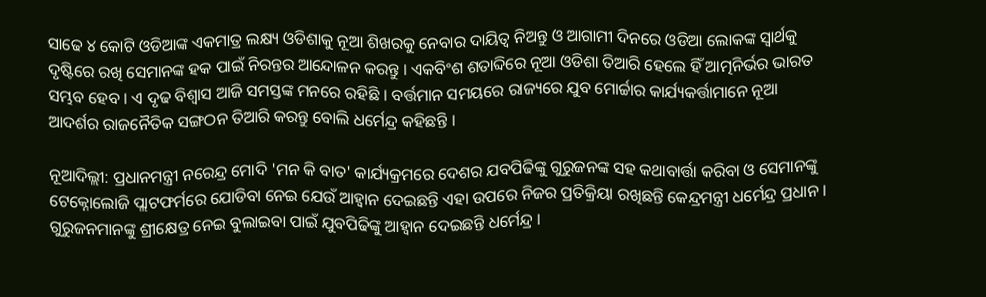ସାଢେ ୪ କୋଟି ଓଡିଆଙ୍କ ଏକମାତ୍ର ଲକ୍ଷ୍ୟ ଓଡିଶାକୁ ନୂଆ ଶିଖରକୁ ନେବାର ଦାୟିତ୍ବ ନିଅନ୍ତୁ ଓ ଆଗାମୀ ଦିନରେ ଓଡିଆ ଲୋକଙ୍କ ସ୍ବାର୍ଥକୁ ଦୃଷ୍ଟିରେ ରଖି ସେମାନଙ୍କ ହକ ପାଇଁ ନିରନ୍ତର ଆନ୍ଦୋଳନ କରନ୍ତୁ । ଏକବିଂଶ ଶତାବ୍ଦିରେ ନୂଆ ଓଡିଶା ତିଆରି ହେଲେ ହିଁ ଆତ୍ମନିର୍ଭର ଭାରତ ସମ୍ଭବ ହେବ । ଏ ଦୃଢ ବିଶ୍ବାସ ଆଜି ସମସ୍ତଙ୍କ ମନରେ ରହିଛି । ବର୍ତ୍ତମାନ ସମୟରେ ରାଜ୍ୟରେ ଯୁବ ମୋର୍ଚ୍ଚାର କାର୍ଯ୍ୟକର୍ତ୍ତାମାନେ ନୂଆ ଆଦର୍ଶର ରାଜନୈତିକ ସଙ୍ଗଠନ ତିଆରି କରନ୍ତୁ ବୋଲି ଧର୍ମେନ୍ଦ୍ର କହିଛନ୍ତି ।

ନୂଆଦିଲ୍ଲୀ: ପ୍ରଧାନମନ୍ତ୍ରୀ ନରେନ୍ଦ୍ର ମୋଦି 'ମନ କି ବାତ' କାର୍ଯ୍ୟକ୍ରମରେ ଦେଶର ଯବପିଢିଙ୍କୁ ଗୁରୁଜନଙ୍କ ସହ କଥାବାର୍ତ୍ତା କରିବା ଓ ସେମାନଙ୍କୁ ଟେକ୍ନୋଲୋଜି ପ୍ଲାଟଫର୍ମରେ ଯୋଡିବା ନେଇ ଯେଉଁ ଆହ୍ବାନ ଦେଇଛନ୍ତି ଏହା ଉପରେ ନିଜର ପ୍ରତିକ୍ରିୟା ରଖିଛନ୍ତି କେନ୍ଦ୍ରମନ୍ତ୍ରୀ ଧର୍ମେନ୍ଦ୍ର ପ୍ରଧାନ । ଗୁରୁଜନମାନଙ୍କୁ ଶ୍ରୀକ୍ଷେତ୍ର ନେଇ ବୁଲାଇବା ପାଇଁ ଯୁବପିଢିଙ୍କୁ ଆହ୍ବାନ ଦେଇଛନ୍ତି ଧର୍ମେନ୍ଦ୍ର ।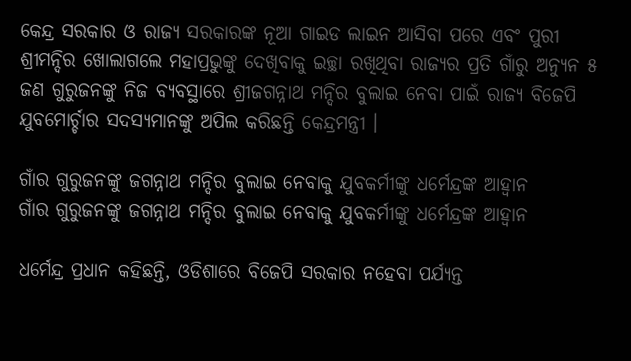କେନ୍ଦ୍ର ସରକାର ଓ ରାଜ୍ୟ ସରକାରଙ୍କ ନୂଆ ଗାଇଡ ଲାଇନ ଆସିବା ପରେ ଏବଂ ପୁରୀ ଶ୍ରୀମନ୍ଦିର ଖୋଲାଗଲେ ମହାପ୍ରଭୁଙ୍କୁ ଦେଖିବାକୁ ଇଚ୍ଛା ରଖିଥିବା ରାଜ୍ୟର ପ୍ରତି ଗାଁରୁ ଅନ୍ୟୁନ ୫ ଜଣ ଗୁରୁଜନଙ୍କୁ ନିଜ ବ୍ୟବସ୍ଥାରେ ଶ୍ରୀଜଗନ୍ନାଥ ମନ୍ଦିର ବୁଲାଇ ନେବା ପାଇଁ ରାଜ୍ୟ ବିଜେପି ଯୁବମୋର୍ଚ୍ଚାର ସଦସ୍ୟମାନଙ୍କୁ ଅପିଲ କରିଛନ୍ତି କେନ୍ଦ୍ରମନ୍ତ୍ରୀ ।

ଗାଁର ଗୁରୁଜନଙ୍କୁ ଜଗନ୍ନାଥ ମନ୍ଦିର ବୁଲାଇ ନେବାକୁ ଯୁବକର୍ମୀଙ୍କୁ ଧର୍ମେନ୍ଦ୍ରଙ୍କ ଆହ୍ବାନ
ଗାଁର ଗୁରୁଜନଙ୍କୁ ଜଗନ୍ନାଥ ମନ୍ଦିର ବୁଲାଇ ନେବାକୁ ଯୁବକର୍ମୀଙ୍କୁ ଧର୍ମେନ୍ଦ୍ରଙ୍କ ଆହ୍ବାନ

ଧର୍ମେନ୍ଦ୍ର ପ୍ରଧାନ କହିଛନ୍ତି, ଓଡିଶାରେ ବିଜେପି ସରକାର ନହେବା ପର୍ଯ୍ୟନ୍ତ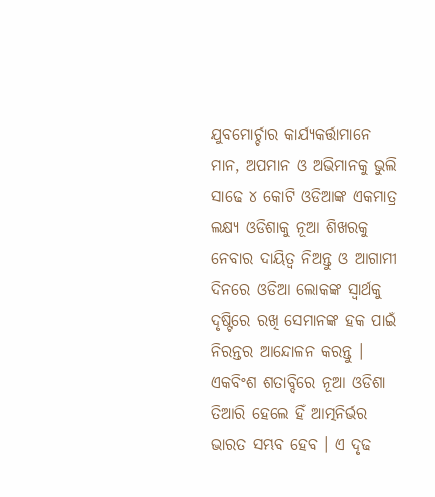ଯୁବମୋର୍ଚ୍ଚାର କାର୍ଯ୍ୟକର୍ତ୍ତାମାନେ ମାନ, ଅପମାନ ଓ ଅଭିମାନକୁ ଭୁଲି ସାଢେ ୪ କୋଟି ଓଡିଆଙ୍କ ଏକମାତ୍ର ଲକ୍ଷ୍ୟ ଓଡିଶାକୁ ନୂଆ ଶିଖରକୁ ନେବାର ଦାୟିତ୍ବ ନିଅନ୍ତୁ ଓ ଆଗାମୀ ଦିନରେ ଓଡିଆ ଲୋକଙ୍କ ସ୍ବାର୍ଥକୁ ଦୃଷ୍ଟିରେ ରଖି ସେମାନଙ୍କ ହକ ପାଇଁ ନିରନ୍ତର ଆନ୍ଦୋଳନ କରନ୍ତୁ । ଏକବିଂଶ ଶତାବ୍ଦିରେ ନୂଆ ଓଡିଶା ତିଆରି ହେଲେ ହିଁ ଆତ୍ମନିର୍ଭର ଭାରତ ସମ୍ଭବ ହେବ । ଏ ଦୃଢ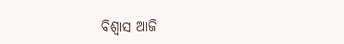ବିଶ୍ବାସ ଆଜି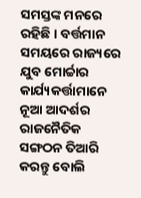ସମସ୍ତଙ୍କ ମନରେ ରହିଛି । ବର୍ତ୍ତମାନ ସମୟରେ ରାଜ୍ୟରେ ଯୁବ ମୋର୍ଚ୍ଚାର କାର୍ଯ୍ୟକର୍ତ୍ତାମାନେ ନୂଆ ଆଦର୍ଶର ରାଜନୈତିକ ସଙ୍ଗଠନ ତିଆରି କରନ୍ତୁ ବୋଲି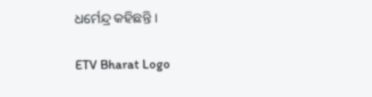ଧର୍ମେନ୍ଦ୍ର କହିଛନ୍ତି ।

ETV Bharat Logo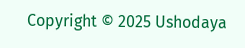Copyright © 2025 Ushodaya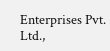Enterprises Pvt. Ltd.,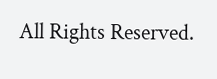All Rights Reserved.